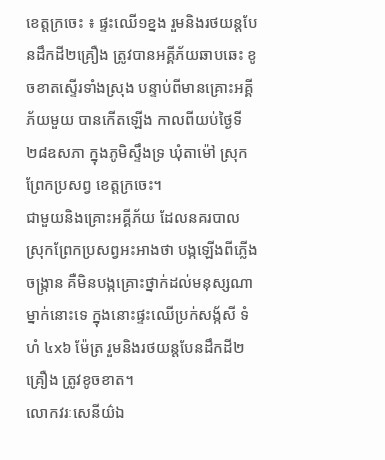ខេត្តក្រចេះ ៖ ផ្ទះឈើ១ខ្នង រួមនិងរថយន្តបែនដឹកដី២គ្រឿង ត្រូវបានអគ្គីភ័យឆាបឆេះ ខូចខាតស្ទើរទាំងស្រុង បន្ទាប់ពីមានគ្រោះអគ្គីភ័យមួយ បានកើតឡើង កាលពីយប់ថ្ងៃទី២៨ឧសភា ក្នុងភូមិស្ទឹងទ្រ ឃុំតាម៉ៅ ស្រុកព្រែកប្រសព្វ ខេត្តក្រចេះ។
ជាមួយនិងគ្រោះអគ្គីភ័យ ដែលនគរបាលស្រុកព្រែកប្រសព្វអះអាងថា បង្កឡើងពីភ្លើងចង្ក្រាន គឺមិនបង្កគ្រោះថ្នាក់ដល់មនុស្សណាម្នាក់នោះទេ ក្នុងនោះផ្ទះឈើប្រក់សង្ក័សី ទំហំ ៤x៦ ម៉ែត្រ រួមនិងរថយន្តបែនដឹកដី២គ្រឿង ត្រូវខូចខាត។
លោកវរៈសេនីយ៌ឯ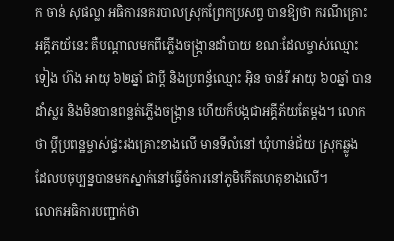ក ចាន់ សុផល្លា អធិការនគរបាលស្រុកព្រែកប្រសព្វ បានឱ្យថា ករណីគ្រោះអគ្គីភយ័នេះ គឺបណ្តាលមកពីភ្លើងចង្ក្រានដាំបាយ ខណៈដែលម្ចាស់ឈ្មោះ ទៀង ហ៊ង អាយុ ៦២ឆ្នាំ ជាប្តី និងប្រពន្ធ័ឈ្មោះ អ៊ិន ចាន់រី អាយុ ៦០ឆ្នាំ បានដាំស្លរ និងមិនបានពន្លត់ភ្លើងចង្ក្រាន ហើយក៏បង្កជាអគ្គីភ័យតែម្តង។ លោកថា ប្តីប្រពន្ឋម្ចាស់ផ្ទះរងគ្រោះខាងលើ មានទីលំនៅ ឃុំហាន់ជ័យ ស្រុកឆ្លូង ដែលបចុប្បន្នបានមកស្នាក់នៅធ្វើចំការនៅភូមិកើតហេតុខាងលើ។
លោកអធិការបញ្ជាក់ថា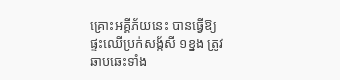គ្រោះអគ្គីភ័យនេះ បានធ្វើឱ្យផ្ទះឈើប្រក់សង្ក័សី ១ខ្នង ត្រូវឆាបឆេះទាំង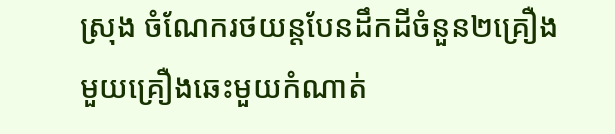ស្រុង ចំណែករថយន្តបែនដឹកដីចំនួន២គ្រឿង មួយគ្រឿងឆេះមួយកំណាត់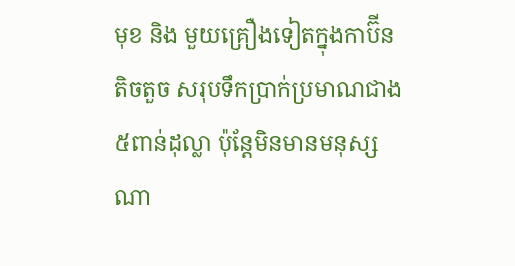មុខ និង មួយគ្រឿងទៀតក្នុងកាប៊ីន តិចតួច សរុបទឹកប្រាក់ប្រមាណជាង៥ពាន់ដុល្លា ប៉ុន្តែមិនមានមនុស្សណា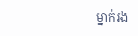ម្នាក់រង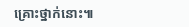គ្រោះថ្នាក់នោះ៕